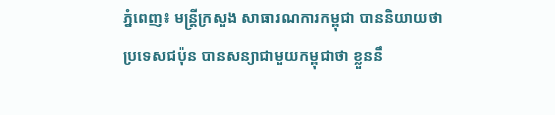ភ្នំពេញ៖ មន្រ្តីក្រសួង សាធារណការកម្ពុជា បាននិយាយថា ប្រទេសជប៉ុន បានសន្យាជាមួយកម្ពុជាថា ខ្លួននឹ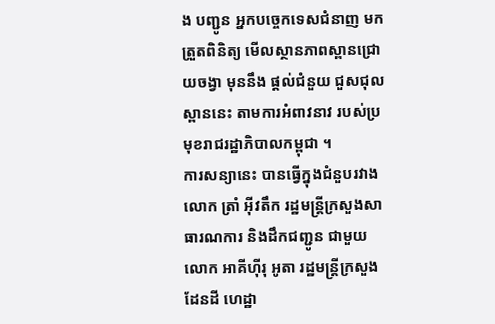ង បញ្ជូន អ្នកបច្ចេកទេសជំនាញ មកត្រួតពិនិត្យ មើលស្ថានភាពស្ពានជ្រោយចង្វា មុននឹង ផ្តល់ជំនួយ ជួសជុល ស្ពាននេះ តាមការអំពាវនាវ របស់ប្រមុខរាជរដ្ឋាភិបាលកម្ពុជា ។
ការសន្យានេះ បានធ្វើក្នុងជំនួបរវាងលោក ត្រាំ អ៊ីវតឹក រដ្ឋមន្រ្តីក្រសួងសាធារណការ និងដឹកជញ្ជូន ជាមួយ លោក អាគីហ៊ីរុ អូតា រដ្ឋមន្ត្រីក្រសួងដែនដី ហេដ្ឋា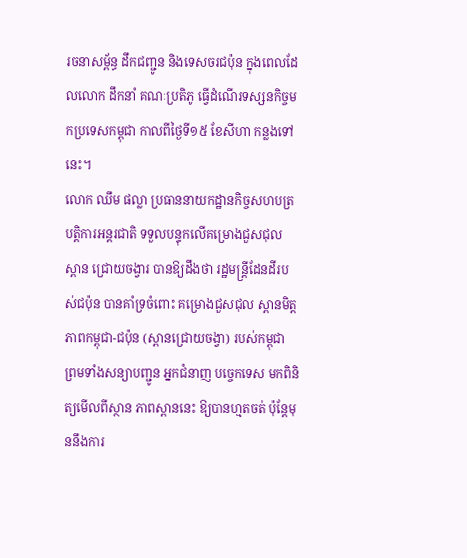រចនាសម្ព័ន្ធ ដឹកជញ្ជូន និងទេសចរជប៉ុន ក្នុងពេលដែលលោក ដឹកនាំ គណៈប្រតិភូ ធ្វើដំណើរទស្សនកិច្ចមកប្រទេសកម្ពុជា កាលពីថ្ងៃទី១៥ ខែសីហា កន្លងទៅនេះ។
លោក ឈឹម ផល្លា ប្រធាននាយកដ្ឋានកិច្ចសហបត្របត្តិការអន្តរជាតិ ទទួលបន្ទុកលើគម្រោងជួសជុល ស្ពាន ជ្រោយចង្វារ បានឱ្យដឹងថា រដ្ឋមន្រ្តីដែនដីរបស់ជប៉ុន បានគាំទ្រចំពោះ គម្រោងជួសជុល ស្ពានមិត្តភាពកម្ពុជា-ជប៉ុន (ស្ពានជ្រោយចង្វា) របស់កម្ពុជា ព្រមទាំងសន្យាបញ្ជូន អ្នកជំនាញ បច្ចេកទេស មកពិនិត្យមើលពីស្ថាន ភាពស្ពាននេះ ឱ្យបានហ្មតចត់ ប៉ុន្តែមុននឹងការ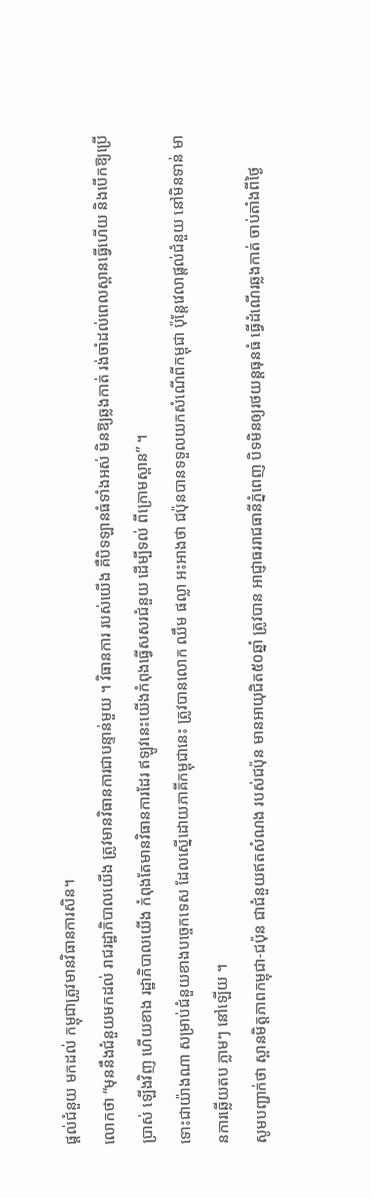ផ្តល់ជំនួយ មកដល់ កម្ពុជាត្រូវមានវិធានការសិន។
លោកថា “មុននឹងជំនួយមកដល់ រាជរដ្ឋាភិបាលយើង ត្រូវមានវិធានការជាបន្ទាន់មួយ ។ វិធានការ របស់យើង គឺបិទឡានធំទាំងអស់ មិនឱ្យឆ្លងកាត់ រង់ចាំដល់ពេលស្ពានធ្វើហើយ និងបើកឱ្យប្រើប្រាស់ ឡើងវិញ ហើយខាង រដ្ឋាភិបាលយើង កំពុងតែមានវិធានការដែរ ឥឡូវនេះយើងកំពុងធ្វើសសរជំនួយ ដើម្បីទល់ ពីក្រោមស្ពាន” ។
ទោះជាយ៉ាងណា សម្រាប់ជំនួយខាងបច្ចេកទេស ដែលស្នើដោយភាគីកម្ពុជានេះ ត្រូវបានលោក ឈឹម ផល្លា អះអាងថា ជប៉ុនបានទទួលយកសំណើពីកម្ពុជា ប៉ុន្តែវេលាផ្តល់ជំនួយ នៅមិនទាន់ មានការឆ្លើយតប ភ្លាមៗ នៅឡើយ ។
សូមបញ្ជាក់ថា ស្ពានមិត្តភាពកម្ពុជា-ជប៉ុន ជាជំនួយឥតសំណង របស់ជប៉ុន មានអាយុជិត៥០ឆ្នាំ ត្រូវបាន អាជ្ញាធររាជធានីភ្នំពេញ បិទមិនឲ្យរថយន្តធុនធំ ធ្វើដំណើរឆ្លងកាត់ ចាប់តាំងពីថ្ងៃ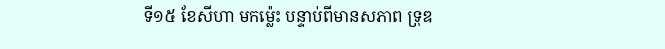ទី១៥ ខែសីហា មកម្ល៉េះ បន្ទាប់ពីមានសភាព ទ្រុឌ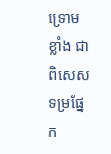ទ្រោមខ្លាំង ជាពិសេស ទម្រផ្នែក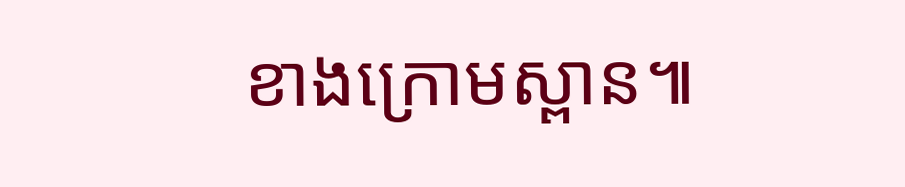ខាងក្រោមស្ពាន៕